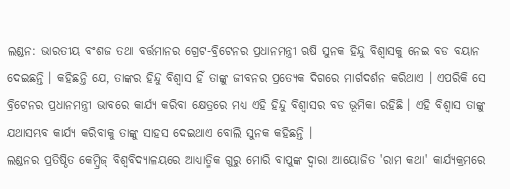ଲଣ୍ଡନ: ଭାରତୀୟ ବଂଶଜ ତଥା ବର୍ତ୍ତମାନର ଗ୍ରେଟ-ବ୍ରିଟେନର ପ୍ରଧାନମନ୍ତ୍ରୀ ଋଷି ସୁନକ ହିନ୍ଦୁ ବିଶ୍ବାସକୁ ନେଇ ବଡ ବୟାନ ଦେଇଛନ୍ତି । କହିଛନ୍ତି ଯେ, ତାଙ୍କର ହିନ୍ଦୁ ବିଶ୍ୱାସ ହିଁ ତାଙ୍କୁ ଜୀବନର ପ୍ରତ୍ୟେକ ଦିଗରେ ମାର୍ଗଦର୍ଶନ କରିଥାଏ । ଏପରିକି ସେ ବ୍ରିଟେନର ପ୍ରଧାନମନ୍ତ୍ରୀ ଭାବରେ କାର୍ଯ୍ୟ କରିବା କ୍ଷେତ୍ରରେ ମଧ୍ୟ ଏହି ହିନ୍ଦୁ ବିଶ୍ବାସର ବଡ ଭୂମିକା ରହିଛି । ଏହି ବିଶ୍ବାସ ତାଙ୍କୁ ଯଥାସମ୍ଭବ କାର୍ଯ୍ୟ କରିବାକୁ ତାଙ୍କୁ ସାହସ ଦେଇଥାଏ ବୋଲି ସୁନକ କହିଛନ୍ତି ।
ଲଣ୍ଡନର ପ୍ରତିଷ୍ଠିତ କେମ୍ବ୍ରିଜ୍ ବିଶ୍ୱବିଦ୍ୟାଳୟରେ ଆଧ୍ୟାତ୍ମିକ ଗୁରୁ ମୋରି ବାପୁଙ୍କ ଦ୍ୱାରା ଆୟୋଜିତ 'ରାମ କଥା' କାର୍ଯ୍ୟକ୍ରମରେ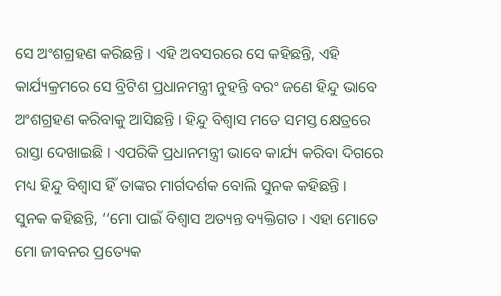ସେ ଅଂଶଗ୍ରହଣ କରିଛନ୍ତି । ଏହି ଅବସରରେ ସେ କହିଛନ୍ତି, ଏହି କାର୍ଯ୍ୟକ୍ରମରେ ସେ ବ୍ରିଟିଶ ପ୍ରଧାନମନ୍ତ୍ରୀ ନୁହନ୍ତି ବରଂ ଜଣେ ହିନ୍ଦୁ ଭାବେ ଅଂଶଗ୍ରହଣ କରିବାକୁ ଆସିଛନ୍ତି । ହିନ୍ଦୁ ବିଶ୍ବାସ ମତେ ସମସ୍ତ କ୍ଷେତ୍ରରେ ରାସ୍ତା ଦେଖାଇଛି । ଏପରିକି ପ୍ରଧାନମନ୍ତ୍ରୀ ଭାବେ କାର୍ଯ୍ୟ କରିବା ଦିଗରେ ମଧ୍ୟ ହିନ୍ଦୁ ବିଶ୍ବାସ ହିଁ ତାଙ୍କର ମାର୍ଗଦର୍ଶକ ବୋଲି ସୁନକ କହିଛନ୍ତି ।
ସୁନକ କହିଛନ୍ତି, ‘‘ମୋ ପାଇଁ ବିଶ୍ବାସ ଅତ୍ୟନ୍ତ ବ୍ୟକ୍ତିଗତ । ଏହା ମୋତେ ମୋ ଜୀବନର ପ୍ରତ୍ୟେକ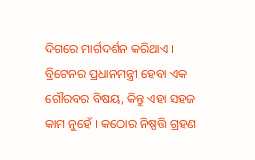ଦିଗରେ ମାର୍ଗଦର୍ଶନ କରିଥାଏ । ବ୍ରିଟେନର ପ୍ରଧାନମନ୍ତ୍ରୀ ହେବା ଏକ ଗୌରବର ବିଷୟ, କିନ୍ତୁ ଏହା ସହଜ କାମ ନୁହେଁ । କଠୋର ନିଷ୍ପତ୍ତି ଗ୍ରହଣ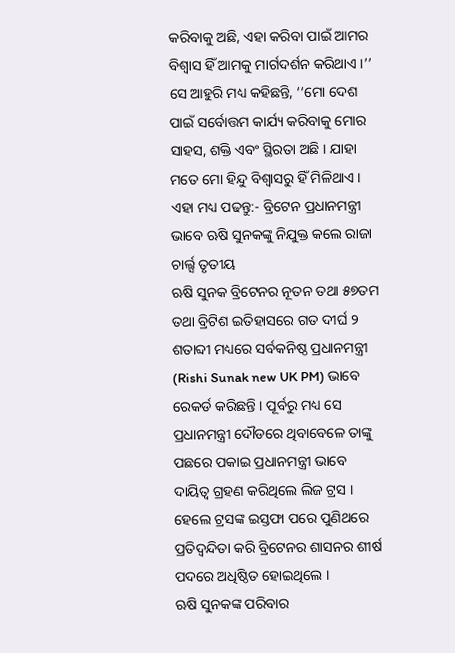କରିବାକୁ ଅଛି, ଏହା କରିବା ପାଇଁ ଆମର ବିଶ୍ୱାସ ହିଁ ଆମକୁ ମାର୍ଗଦର୍ଶନ କରିଥାଏ ।’’ ସେ ଆହୁରି ମଧ୍ୟ କହିଛନ୍ତି, ‘‘ମୋ ଦେଶ ପାଇଁ ସର୍ବୋତ୍ତମ କାର୍ଯ୍ୟ କରିବାକୁ ମୋର ସାହସ, ଶକ୍ତି ଏବଂ ସ୍ଥିରତା ଅଛି । ଯାହା ମତେ ମୋ ହିନ୍ଦୁ ବିଶ୍ବାସରୁ ହିଁ ମିଳିଥାଏ ।
ଏହା ମଧ୍ୟ ପଢନ୍ତୁ:- ବ୍ରିଟେନ ପ୍ରଧାନମନ୍ତ୍ରୀ ଭାବେ ଋଷି ସୁନକଙ୍କୁ ନିଯୁକ୍ତ କଲେ ରାଜା ଚାର୍ଲ୍ସ ତୃତୀୟ
ଋଷି ସୁନକ ବ୍ରିଟେନର ନୂତନ ତଥା ୫୭ତମ ତଥା ବ୍ରିଟିଶ ଇତିହାସରେ ଗତ ଦୀର୍ଘ ୨ ଶତାବ୍ଦୀ ମଧ୍ୟରେ ସର୍ବକନିଷ୍ଠ ପ୍ରଧାନମନ୍ତ୍ରୀ (Rishi Sunak new UK PM) ଭାବେ ରେକର୍ଡ କରିଛନ୍ତି । ପୂର୍ବରୁ ମଧ୍ୟ ସେ ପ୍ରଧାନମନ୍ତ୍ରୀ ଦୌଡରେ ଥିବାବେଳେ ତାଙ୍କୁ ପଛରେ ପକାଇ ପ୍ରଧାନମନ୍ତ୍ରୀ ଭାବେ ଦାୟିତ୍ବ ଗ୍ରହଣ କରିଥିଲେ ଲିଜ ଟ୍ରସ । ହେଲେ ଟ୍ରସଙ୍କ ଇସ୍ତଫା ପରେ ପୁଣିଥରେ ପ୍ରତିଦ୍ବନ୍ଦିତା କରି ବ୍ରିଟେନର ଶାସନର ଶୀର୍ଷ ପଦରେ ଅଧିଷ୍ଠିତ ହୋଇଥିଲେ ।
ଋଷି ସୁନକଙ୍କ ପରିବାର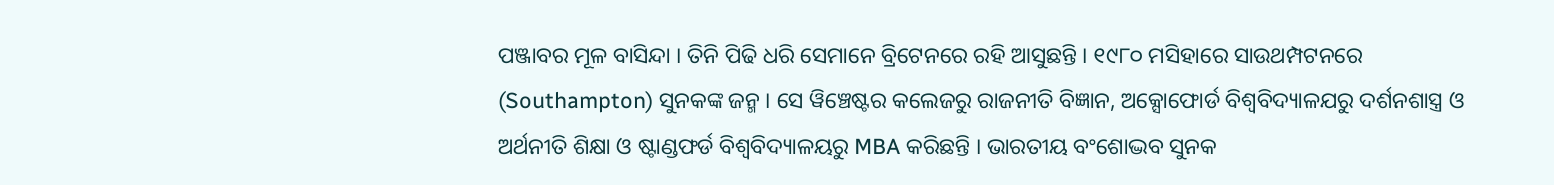ପଞ୍ଜାବର ମୂଳ ବାସିନ୍ଦା । ତିନି ପିଢି ଧରି ସେମାନେ ବ୍ରିଟେନରେ ରହି ଆସୁଛନ୍ତି । ୧୯୮୦ ମସିହାରେ ସାଉଥମ୍ପଟନରେ (Southampton) ସୁନକଙ୍କ ଜନ୍ମ । ସେ ୱିଞ୍ଚେଷ୍ଟର କଲେଜରୁ ରାଜନୀତି ବିଜ୍ଞାନ, ଅକ୍ସୋଫୋର୍ଡ ବିଶ୍ବବିଦ୍ୟାଳଯରୁ ଦର୍ଶନଶାସ୍ତ୍ର ଓ ଅର୍ଥନୀତି ଶିକ୍ଷା ଓ ଷ୍ଟାଣ୍ଡଫର୍ଡ ବିଶ୍ବବିଦ୍ୟାଳୟରୁ MBA କରିଛନ୍ତି । ଭାରତୀୟ ବଂଶୋଦ୍ଭବ ସୁନକ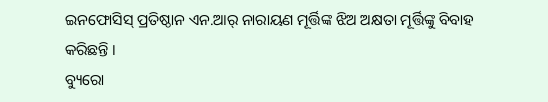ଇନଫୋସିସ୍ ପ୍ରତିଷ୍ଠାନ ଏନ.ଆର୍ ନାରାୟଣ ମୂର୍ତ୍ତିଙ୍କ ଝିଅ ଅକ୍ଷତା ମୂର୍ତ୍ତିଙ୍କୁ ବିବାହ କରିଛନ୍ତି ।
ବ୍ୟୁରୋ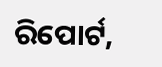ରିପୋର୍ଟ,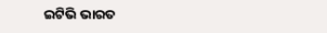ଇଟିଭି ଭାରତ